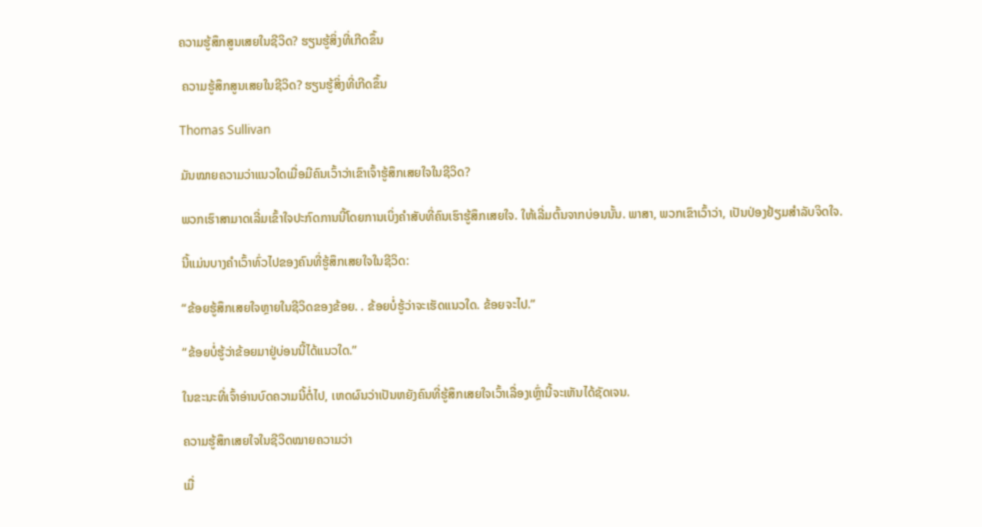ຄວາມຮູ້ສຶກສູນເສຍໃນຊີວິດ? ຮຽນຮູ້ສິ່ງທີ່ເກີດຂຶ້ນ

 ຄວາມຮູ້ສຶກສູນເສຍໃນຊີວິດ? ຮຽນຮູ້ສິ່ງທີ່ເກີດຂຶ້ນ

Thomas Sullivan

ມັນໝາຍຄວາມວ່າແນວໃດເມື່ອມີຄົນເວົ້າວ່າເຂົາເຈົ້າຮູ້ສຶກເສຍໃຈໃນຊີວິດ?

ພວກເຮົາສາມາດເລີ່ມເຂົ້າໃຈປະກົດການນີ້ໂດຍການເບິ່ງຄຳສັບທີ່ຄົນເຮົາຮູ້ສຶກເສຍໃຈ. ໃຫ້ເລີ່ມຕົ້ນຈາກບ່ອນນັ້ນ. ພາສາ, ພວກເຂົາເວົ້າວ່າ, ເປັນປ່ອງຢ້ຽມສໍາລັບຈິດໃຈ.

ນີ້ແມ່ນບາງຄໍາເວົ້າທົ່ວໄປຂອງຄົນທີ່ຮູ້ສຶກເສຍໃຈໃນຊີວິດ:

“ຂ້ອຍຮູ້ສຶກເສຍໃຈຫຼາຍໃນຊີວິດຂອງຂ້ອຍ. . ຂ້ອຍບໍ່ຮູ້ວ່າຈະເຮັດແນວໃດ. ຂ້ອຍຈະໄປ.”

“ຂ້ອຍບໍ່ຮູ້ວ່າຂ້ອຍມາຢູ່ບ່ອນນີ້ໄດ້ແນວໃດ.”

ໃນຂະນະທີ່ເຈົ້າອ່ານບົດຄວາມນີ້ຕໍ່ໄປ, ເຫດຜົນວ່າເປັນຫຍັງຄົນທີ່ຮູ້ສຶກເສຍໃຈເວົ້າເລື່ອງເຫຼົ່ານີ້ຈະເຫັນໄດ້ຊັດເຈນ.

ຄວາມຮູ້ສຶກເສຍໃຈໃນຊີວິດໝາຍຄວາມວ່າ

ເມື່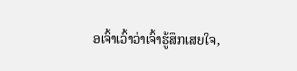ອເຈົ້າເວົ້າວ່າເຈົ້າຮູ້ສຶກເສຍໃຈ,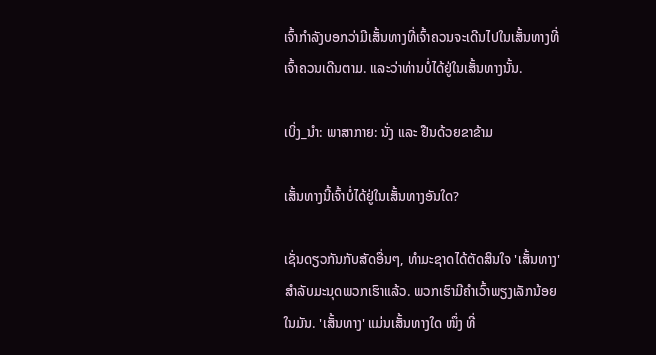ເຈົ້າກຳລັງບອກວ່າມີເສັ້ນທາງທີ່ເຈົ້າຄວນຈະເດີນໄປໃນເສັ້ນທາງທີ່ເຈົ້າຄວນເດີນຕາມ. ແລະວ່າທ່ານບໍ່ໄດ້ຢູ່ໃນເສັ້ນທາງນັ້ນ.

ເບິ່ງ_ນຳ: ພາສາກາຍ: ນັ່ງ ແລະ ຢືນດ້ວຍຂາຂ້າມ

ເສັ້ນທາງນີ້ເຈົ້າບໍ່ໄດ້ຢູ່ໃນເສັ້ນທາງອັນໃດ?

ເຊັ່ນດຽວກັນກັບສັດອື່ນໆ, ທໍາມະຊາດໄດ້ຕັດສິນໃຈ 'ເສັ້ນທາງ' ສໍາລັບມະນຸດພວກເຮົາແລ້ວ. ພວກເຮົາມີຄໍາເວົ້າພຽງເລັກນ້ອຍໃນມັນ. 'ເສັ້ນທາງ' ແມ່ນເສັ້ນທາງໃດ ໜຶ່ງ ທີ່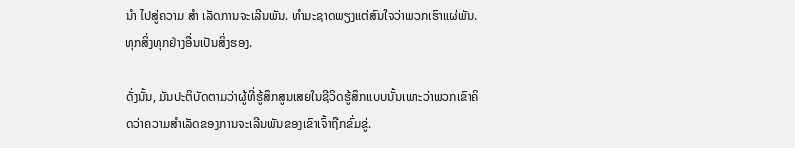ນຳ ໄປສູ່ຄວາມ ສຳ ເລັດການຈະເລີນພັນ. ທໍາມະຊາດພຽງແຕ່ສົນໃຈວ່າພວກເຮົາແຜ່ພັນ. ທຸກສິ່ງທຸກຢ່າງອື່ນເປັນສິ່ງຮອງ.

ດັ່ງນັ້ນ, ມັນປະຕິບັດຕາມວ່າຜູ້ທີ່ຮູ້ສຶກສູນເສຍໃນຊີວິດຮູ້ສຶກແບບນັ້ນເພາະວ່າພວກເຂົາຄິດວ່າຄວາມສໍາເລັດຂອງການຈະເລີນພັນຂອງເຂົາເຈົ້າຖືກຂົ່ມຂູ່.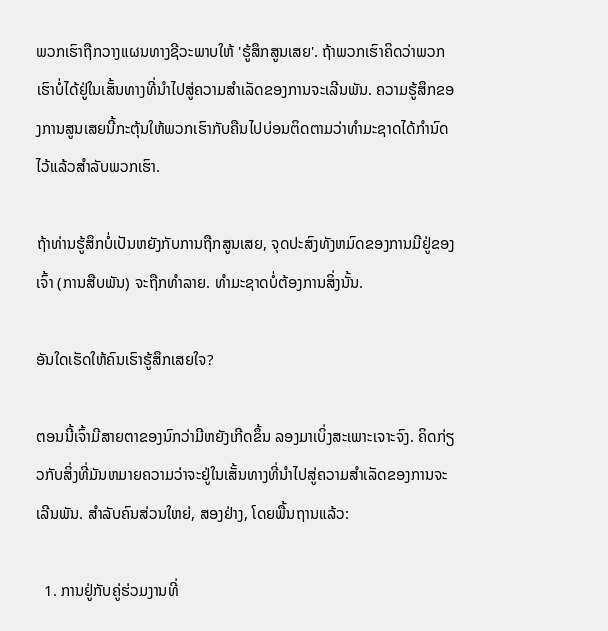ພວກເຮົາຖືກວາງແຜນທາງຊີວະພາບໃຫ້ 'ຮູ້ສຶກສູນເສຍ'. ຖ້າພວກເຮົາຄິດວ່າພວກເຮົາບໍ່ໄດ້ຢູ່ໃນເສັ້ນທາງທີ່ນໍາໄປສູ່ຄວາມສໍາເລັດຂອງການຈະເລີນພັນ. ຄວາມຮູ້ສຶກຂອງການສູນເສຍນີ້ກະຕຸ້ນໃຫ້ພວກເຮົາກັບຄືນໄປບ່ອນຕິດຕາມວ່າທໍາມະຊາດໄດ້ກໍານົດໄວ້ແລ້ວສໍາລັບພວກເຮົາ.

ຖ້າທ່ານຮູ້ສຶກບໍ່ເປັນຫຍັງກັບການຖືກສູນເສຍ, ຈຸດປະສົງທັງຫມົດຂອງການມີຢູ່ຂອງເຈົ້າ (ການສືບພັນ) ຈະຖືກທໍາລາຍ. ທຳມະຊາດບໍ່ຕ້ອງການສິ່ງນັ້ນ.

ອັນໃດເຮັດໃຫ້ຄົນເຮົາຮູ້ສຶກເສຍໃຈ?

ຕອນນີ້ເຈົ້າມີສາຍຕາຂອງນົກວ່າມີຫຍັງເກີດຂຶ້ນ ລອງມາເບິ່ງສະເພາະເຈາະຈົງ. ຄິດກ່ຽວກັບສິ່ງທີ່ມັນຫມາຍຄວາມວ່າຈະຢູ່ໃນເສັ້ນທາງທີ່ນໍາໄປສູ່ຄວາມສໍາເລັດຂອງການຈະເລີນພັນ. ສໍາລັບຄົນສ່ວນໃຫຍ່, ສອງຢ່າງ, ໂດຍພື້ນຖານແລ້ວ:

  1. ການຢູ່ກັບຄູ່ຮ່ວມງານທີ່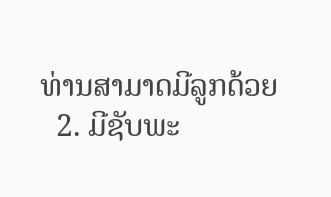ທ່ານສາມາດມີລູກດ້ວຍ
  2. ມີຊັບພະ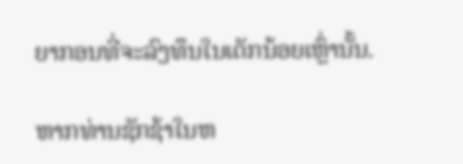ຍາກອນທີ່ຈະລົງທຶນໃນເດັກນ້ອຍເຫຼົ່ານັ້ນ.

ຫາກທ່ານຊັກຊ້າໃນຫ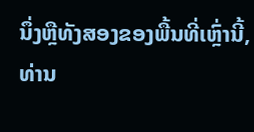ນຶ່ງຫຼືທັງສອງຂອງພື້ນທີ່ເຫຼົ່ານີ້, ທ່ານ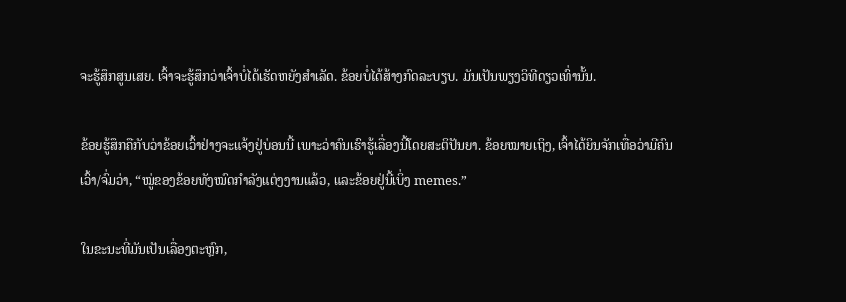ຈະຮູ້ສຶກສູນເສຍ. ເຈົ້າຈະຮູ້ສຶກວ່າເຈົ້າບໍ່ໄດ້ເຮັດຫຍັງສຳເລັດ. ຂ້ອຍບໍ່ໄດ້ສ້າງກົດລະບຽບ. ມັນເປັນພຽງວິທີດຽວເທົ່ານັ້ນ.

ຂ້ອຍຮູ້ສຶກຄືກັບວ່າຂ້ອຍເວົ້າຢ່າງຈະແຈ້ງຢູ່ບ່ອນນີ້ ເພາະວ່າຄົນເຮົາຮູ້ເລື່ອງນີ້ໂດຍສະຕິປັນຍາ. ຂ້ອຍໝາຍເຖິງ, ເຈົ້າໄດ້ຍິນຈັກເທື່ອວ່າມີຄົນເວົ້າ/ຈົ່ມວ່າ, “ໝູ່ຂອງຂ້ອຍທັງໝົດກຳລັງແຕ່ງງານແລ້ວ, ແລະຂ້ອຍຢູ່ນີ້ເບິ່ງ memes.”

ໃນຂະນະທີ່ມັນເປັນເລື່ອງຕະຫຼົກ,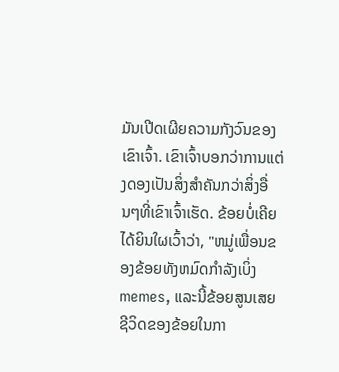ມັນເປີດເຜີຍຄວາມກັງວົນຂອງເຂົາເຈົ້າ. ເຂົາເຈົ້າບອກວ່າການແຕ່ງດອງເປັນສິ່ງສຳຄັນກວ່າສິ່ງອື່ນໆທີ່ເຂົາເຈົ້າເຮັດ. ຂ້ອຍບໍ່ເຄີຍໄດ້ຍິນໃຜເວົ້າວ່າ, "ຫມູ່ເພື່ອນຂອງຂ້ອຍທັງຫມົດກໍາລັງເບິ່ງ memes, ແລະນີ້ຂ້ອຍສູນເສຍຊີວິດຂອງຂ້ອຍໃນກາ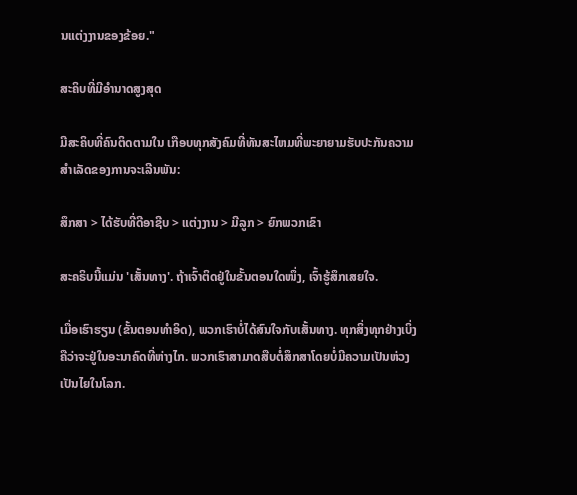ນແຕ່ງງານຂອງຂ້ອຍ."

ສະຄິບທີ່ມີອໍານາດສູງສຸດ

ມີສະຄິບທີ່ຄົນຕິດຕາມໃນ ເກືອບທຸກສັງຄົມທີ່ທັນສະໄຫມທີ່ພະຍາຍາມຮັບປະກັນຄວາມສໍາເລັດຂອງການຈະເລີນພັນ:

ສຶກສາ > ໄດ້ຮັບທີ່ດີອາຊີບ > ແຕ່ງງານ > ມີລູກ > ຍົກພວກເຂົາ

ສະຄຣິບນີ້ແມ່ນ 'ເສັ້ນທາງ'. ຖ້າເຈົ້າຕິດຢູ່ໃນຂັ້ນຕອນໃດໜຶ່ງ, ເຈົ້າຮູ້ສຶກເສຍໃຈ.

ເມື່ອເຮົາຮຽນ (ຂັ້ນຕອນທຳອິດ), ພວກເຮົາບໍ່ໄດ້ສົນໃຈກັບເສັ້ນທາງ. ທຸກສິ່ງທຸກຢ່າງເບິ່ງຄືວ່າຈະຢູ່ໃນອະນາຄົດທີ່ຫ່າງໄກ. ພວກເຮົາສາມາດສືບຕໍ່ສຶກສາໂດຍບໍ່ມີຄວາມເປັນຫ່ວງເປັນໄຍໃນໂລກ.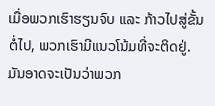ເມື່ອພວກເຮົາຮຽນຈົບ ແລະ ກ້າວໄປສູ່ຂັ້ນຕໍ່ໄປ, ພວກເຮົາມີແນວໂນ້ມທີ່ຈະຕິດຢູ່. ມັນອາດຈະເປັນວ່າພວກ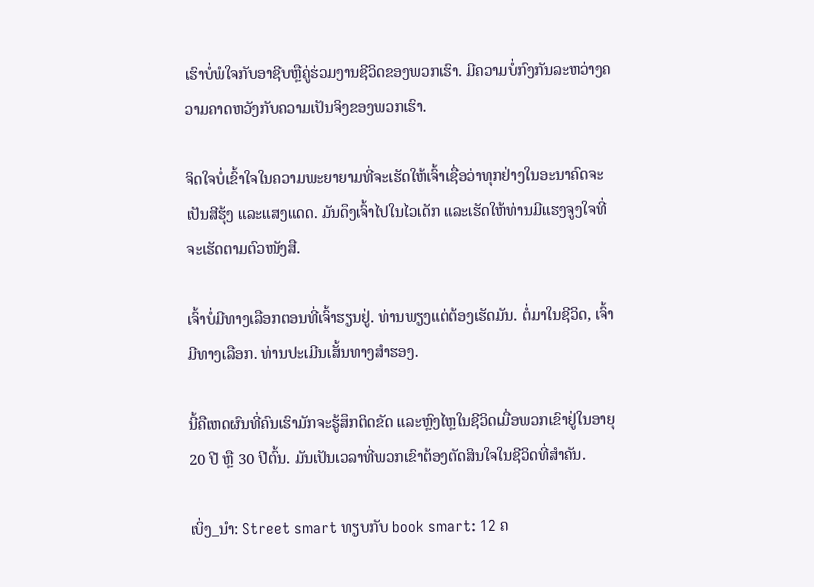ເຮົາບໍ່ພໍໃຈກັບອາຊີບຫຼືຄູ່ຮ່ວມງານຊີວິດຂອງພວກເຮົາ. ມີຄວາມບໍ່ກົງກັນລະຫວ່າງຄວາມຄາດຫວັງກັບຄວາມເປັນຈິງຂອງພວກເຮົາ.

ຈິດໃຈບໍ່ເຂົ້າໃຈໃນຄວາມພະຍາຍາມທີ່ຈະເຮັດໃຫ້ເຈົ້າເຊື່ອວ່າທຸກຢ່າງໃນອະນາຄົດຈະເປັນສີຮຸ້ງ ແລະແສງແດດ. ມັນດຶງເຈົ້າໄປໃນໄວເດັກ ແລະເຮັດໃຫ້ທ່ານມີແຮງຈູງໃຈທີ່ຈະເຮັດຕາມຕົວໜັງສື.

ເຈົ້າບໍ່ມີທາງເລືອກຕອນທີ່ເຈົ້າຮຽນຢູ່. ທ່ານພຽງແຕ່ຕ້ອງເຮັດມັນ. ຕໍ່ມາໃນຊີວິດ, ເຈົ້າມີທາງເລືອກ. ທ່ານປະເມີນເສັ້ນທາງສຳຮອງ.

ນີ້ຄືເຫດຜົນທີ່ຄົນເຮົາມັກຈະຮູ້ສຶກຕິດຂັດ ແລະຫຼົງໄຫຼໃນຊີວິດເມື່ອພວກເຂົາຢູ່ໃນອາຍຸ 20 ປີ ຫຼື 30 ປີຕົ້ນ. ມັນເປັນເວລາທີ່ພວກເຂົາຕ້ອງຕັດສິນໃຈໃນຊີວິດທີ່ສໍາຄັນ.

ເບິ່ງ_ນຳ: Street smart ທຽບກັບ book smart: 12 ຄ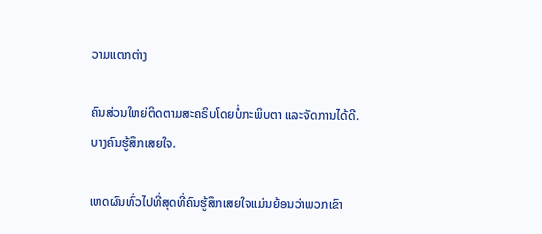ວາມແຕກຕ່າງ

ຄົນສ່ວນໃຫຍ່ຕິດຕາມສະຄຣິບໂດຍບໍ່ກະພິບຕາ ແລະຈັດການໄດ້ດີ. ບາງຄົນຮູ້ສຶກເສຍໃຈ.

ເຫດຜົນທົ່ວໄປທີ່ສຸດທີ່ຄົນຮູ້ສຶກເສຍໃຈແມ່ນຍ້ອນວ່າພວກເຂົາ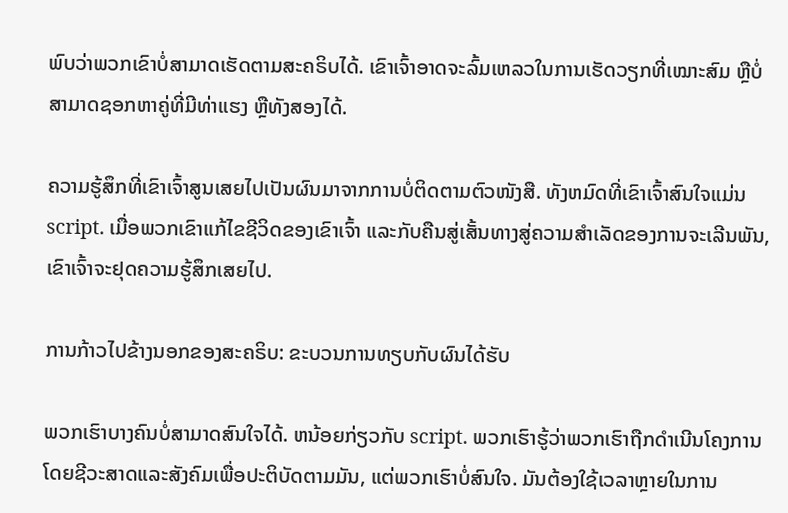ພົບວ່າພວກເຂົາບໍ່ສາມາດເຮັດຕາມສະຄຣິບໄດ້. ເຂົາເຈົ້າອາດຈະລົ້ມເຫລວໃນການເຮັດວຽກທີ່ເໝາະສົມ ຫຼືບໍ່ສາມາດຊອກຫາຄູ່ທີ່ມີທ່າແຮງ ຫຼືທັງສອງໄດ້.

ຄວາມຮູ້ສຶກທີ່ເຂົາເຈົ້າສູນເສຍໄປເປັນຜົນມາຈາກການບໍ່ຕິດຕາມຕົວໜັງສື. ທັງຫມົດທີ່ເຂົາເຈົ້າສົນໃຈແມ່ນ script. ເມື່ອພວກເຂົາແກ້ໄຂຊີວິດຂອງເຂົາເຈົ້າ ແລະກັບຄືນສູ່ເສັ້ນທາງສູ່ຄວາມສຳເລັດຂອງການຈະເລີນພັນ, ເຂົາເຈົ້າຈະຢຸດຄວາມຮູ້ສຶກເສຍໄປ.

ການກ້າວໄປຂ້າງນອກຂອງສະຄຣິບ: ຂະບວນການທຽບກັບຜົນໄດ້ຮັບ

ພວກເຮົາບາງຄົນບໍ່ສາມາດສົນໃຈໄດ້. ຫນ້ອຍກ່ຽວກັບ script. ພວກເຮົາຮູ້ວ່າພວກເຮົາຖືກດໍາເນີນໂຄງການໂດຍຊີວະສາດແລະສັງຄົມເພື່ອປະຕິບັດຕາມມັນ, ແຕ່ພວກເຮົາບໍ່ສົນໃຈ. ມັນຕ້ອງໃຊ້ເວລາຫຼາຍໃນການ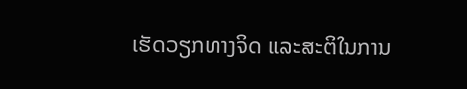ເຮັດວຽກທາງຈິດ ແລະສະຕິໃນການ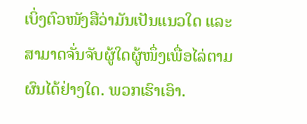ເບິ່ງຕົວໜັງສືວ່າມັນເປັນແນວໃດ ແລະສາມາດຈັ່ນຈັບຜູ້ໃດຜູ້ໜຶ່ງເພື່ອໄລ່ຕາມຜົນໄດ້ຢ່າງໃດ. ພວກເຮົາເອົາ.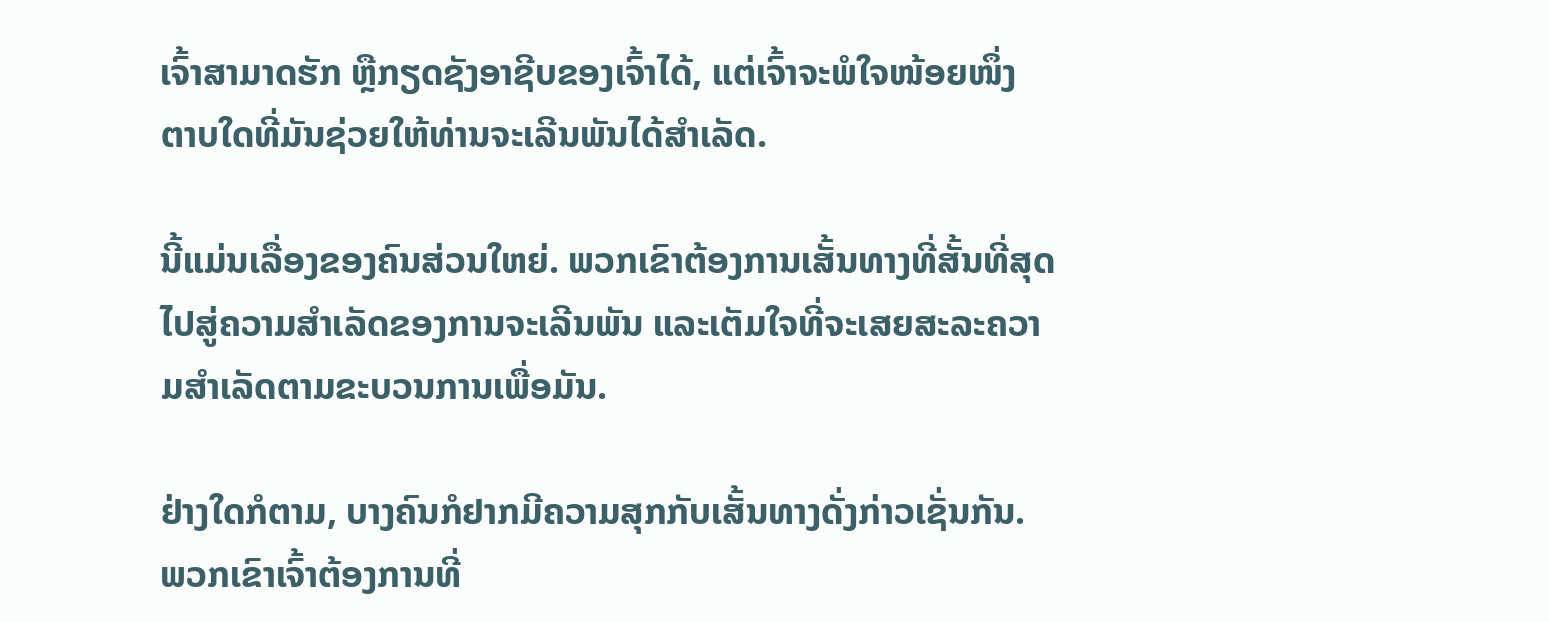ເຈົ້າສາມາດຮັກ ຫຼືກຽດຊັງອາຊີບຂອງເຈົ້າໄດ້, ແຕ່ເຈົ້າຈະພໍໃຈໜ້ອຍໜຶ່ງ ຕາບໃດທີ່ມັນຊ່ວຍໃຫ້ທ່ານຈະເລີນພັນໄດ້ສຳເລັດ.

ນີ້ແມ່ນເລື່ອງຂອງຄົນສ່ວນໃຫຍ່. ພວກເຂົາຕ້ອງການເສັ້ນທາງທີ່ສັ້ນທີ່ສຸດໄປສູ່ຄວາມສຳເລັດຂອງການຈະເລີນພັນ ແລະເຕັມໃຈທີ່ຈະເສຍສະລະຄວາມສຳເລັດຕາມຂະບວນການເພື່ອມັນ.

ຢ່າງໃດກໍຕາມ, ບາງຄົນກໍຢາກມີຄວາມສຸກກັບເສັ້ນທາງດັ່ງກ່າວເຊັ່ນກັນ. ພວກເຂົາເຈົ້າຕ້ອງການທີ່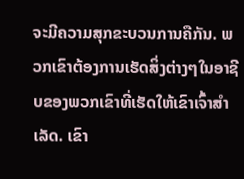ຈະມີຄວາມສຸກຂະບວນການຄືກັນ. ພວກເຂົາຕ້ອງການເຮັດສິ່ງຕ່າງໆໃນອາຊີບຂອງພວກເຂົາທີ່ເຮັດໃຫ້ເຂົາເຈົ້າສໍາເລັດ. ເຂົາ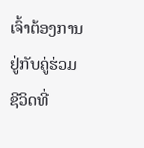ເຈົ້າຕ້ອງການຢູ່ກັບຄູ່ຮ່ວມຊີວິດທີ່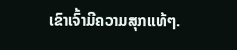ເຂົາເຈົ້າມີຄວາມສຸກແທ້ໆ.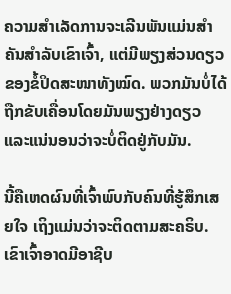ຄວາມສຳເລັດການຈະເລີນພັນແມ່ນສຳຄັນສຳລັບເຂົາເຈົ້າ, ແຕ່ມີພຽງສ່ວນດຽວຂອງຂໍ້ປິດສະໜາທັງໝົດ. ພວກມັນບໍ່ໄດ້ຖືກຂັບເຄື່ອນໂດຍມັນພຽງຢ່າງດຽວ ແລະແນ່ນອນວ່າຈະບໍ່ຕິດຢູ່ກັບມັນ.

ນີ້ຄືເຫດຜົນທີ່ເຈົ້າພົບກັບຄົນທີ່ຮູ້ສຶກເສຍໃຈ ເຖິງແມ່ນວ່າຈະຕິດຕາມສະຄຣິບ. ເຂົາເຈົ້າອາດມີອາຊີບ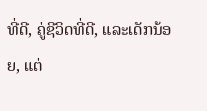ທີ່ດີ, ຄູ່ຊີວິດທີ່ດີ, ແລະເດັກນ້ອຍ, ແຕ່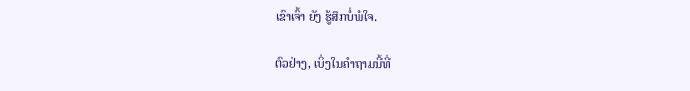ເຂົາເຈົ້າ ຍັງ ຮູ້ສຶກບໍ່ພໍໃຈ.

ຕົວຢ່າງ, ເບິ່ງໃນຄຳຖາມນີ້ທີ່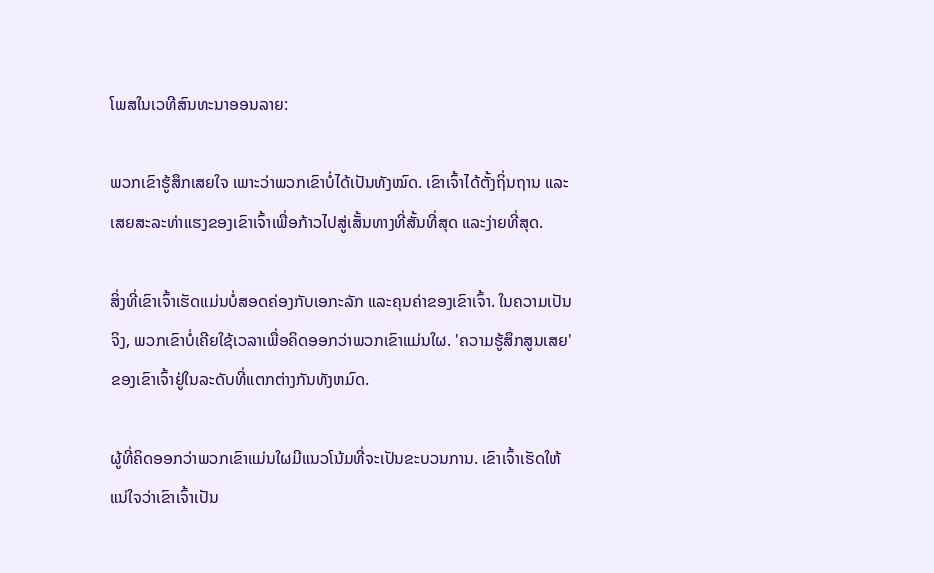ໂພສໃນເວທີສົນທະນາອອນລາຍ:

ພວກເຂົາຮູ້ສຶກເສຍໃຈ ເພາະວ່າພວກເຂົາບໍ່ໄດ້ເປັນທັງໝົດ. ເຂົາເຈົ້າໄດ້ຕັ້ງຖິ່ນຖານ ແລະເສຍສະລະທ່າແຮງຂອງເຂົາເຈົ້າເພື່ອກ້າວໄປສູ່ເສັ້ນທາງທີ່ສັ້ນທີ່ສຸດ ແລະງ່າຍທີ່ສຸດ.

ສິ່ງທີ່ເຂົາເຈົ້າເຮັດແມ່ນບໍ່ສອດຄ່ອງກັບເອກະລັກ ແລະຄຸນຄ່າຂອງເຂົາເຈົ້າ. ໃນຄວາມເປັນຈິງ, ພວກເຂົາບໍ່ເຄີຍໃຊ້ເວລາເພື່ອຄິດອອກວ່າພວກເຂົາແມ່ນໃຜ. 'ຄວາມຮູ້ສຶກສູນເສຍ' ຂອງເຂົາເຈົ້າຢູ່ໃນລະດັບທີ່ແຕກຕ່າງກັນທັງຫມົດ.

ຜູ້ທີ່ຄິດອອກວ່າພວກເຂົາແມ່ນໃຜມີແນວໂນ້ມທີ່ຈະເປັນຂະບວນການ. ເຂົາເຈົ້າເຮັດໃຫ້ແນ່ໃຈວ່າເຂົາເຈົ້າເປັນ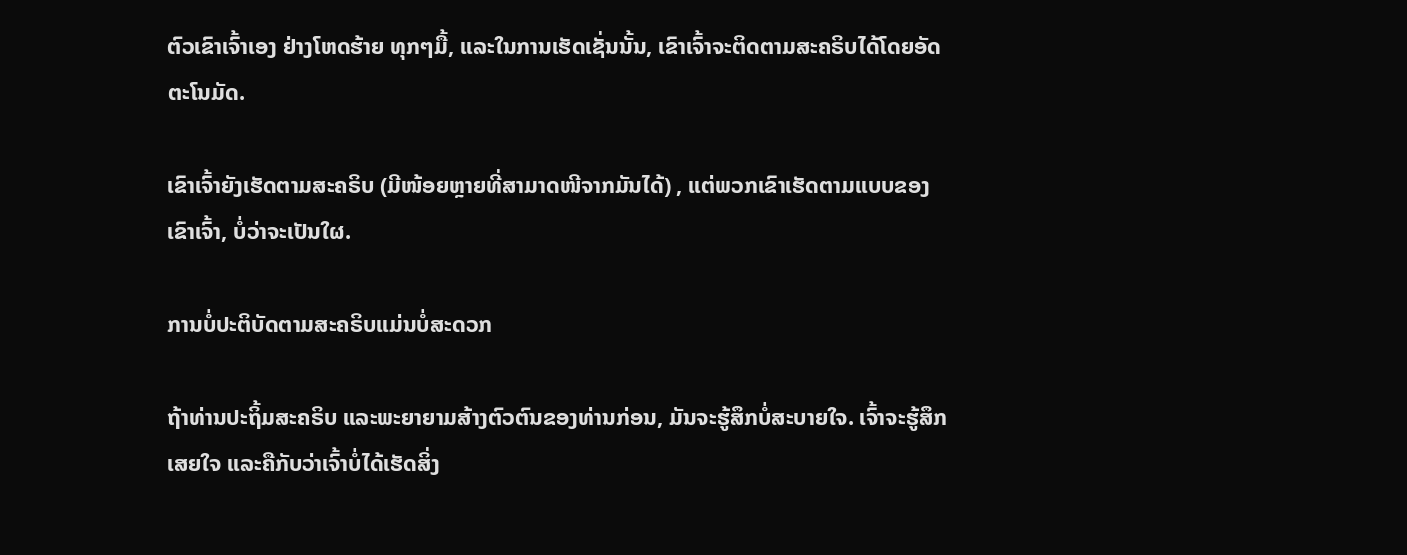ຕົວເຂົາເຈົ້າເອງ ຢ່າງໂຫດຮ້າຍ ທຸກໆມື້, ແລະໃນການເຮັດເຊັ່ນນັ້ນ, ເຂົາເຈົ້າຈະຕິດຕາມສະຄຣິບໄດ້ໂດຍອັດຕະໂນມັດ.

ເຂົາເຈົ້າຍັງເຮັດຕາມສະຄຣິບ (ມີໜ້ອຍຫຼາຍທີ່ສາມາດໜີຈາກມັນໄດ້) , ແຕ່ພວກເຂົາເຮັດຕາມແບບຂອງເຂົາເຈົ້າ, ບໍ່ວ່າຈະເປັນໃຜ.

ການບໍ່ປະຕິບັດຕາມສະຄຣິບແມ່ນບໍ່ສະດວກ

ຖ້າທ່ານປະຖິ້ມສະຄຣິບ ແລະພະຍາຍາມສ້າງຕົວຕົນຂອງທ່ານກ່ອນ, ມັນຈະຮູ້ສຶກບໍ່ສະບາຍໃຈ. ເຈົ້າຈະຮູ້ສຶກເສຍໃຈ ແລະຄືກັບວ່າເຈົ້າບໍ່ໄດ້ເຮັດສິ່ງ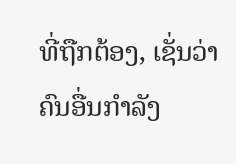ທີ່ຖືກຕ້ອງ, ເຊັ່ນວ່າ ຄົນອື່ນກຳລັງ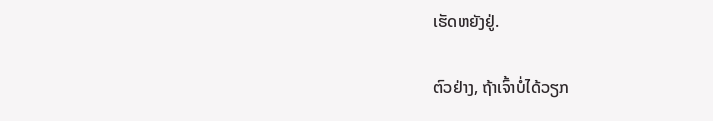ເຮັດຫຍັງຢູ່.

ຕົວຢ່າງ, ຖ້າເຈົ້າບໍ່ໄດ້ວຽກ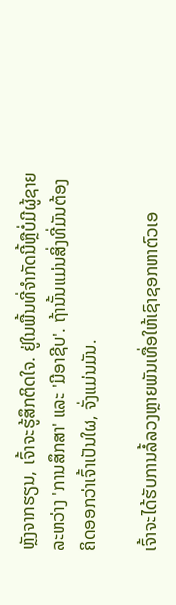ຫຼັງຈາກຮຽນ, ເຈົ້າຈະຮູ້ສຶກຕິດໃຈ. ຢູ່ໃນພື້ນທີ່ຈໍາກັດນີ້ຫຼືບໍ່ມີຜູ້ຊາຍລະຫວ່າງ 'ການສຶກສາ' ແລະ 'ມີອາຊີບ'. ຖ້ານັ້ນແມ່ນສິ່ງທີ່ມັນຕ້ອງຄິດອອກວ່າເຈົ້າເປັນໃຜ, ຈັ່ງແມ່ນມັນ.

ເຈົ້າຈະໄດ້ຮັບການລໍ້ລວງຫຼາຍພັນເທື່ອໃຫ້ເຊົາຊອກຫາຕົວເອ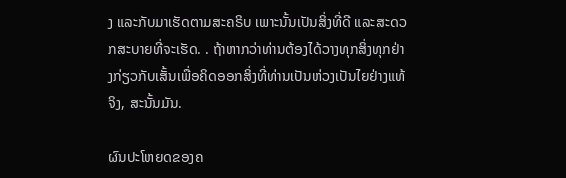ງ ແລະກັບມາເຮັດຕາມສະຄຣິບ ເພາະນັ້ນເປັນສິ່ງທີ່ດີ ແລະສະດວກສະບາຍທີ່ຈະເຮັດ. . ຖ້າຫາກວ່າທ່ານຕ້ອງໄດ້ວາງທຸກສິ່ງທຸກຢ່າງກ່ຽວກັບເສັ້ນເພື່ອຄິດອອກສິ່ງທີ່ທ່ານເປັນຫ່ວງເປັນໄຍຢ່າງແທ້ຈິງ, ສະນັ້ນມັນ.

ຜົນປະໂຫຍດຂອງຄ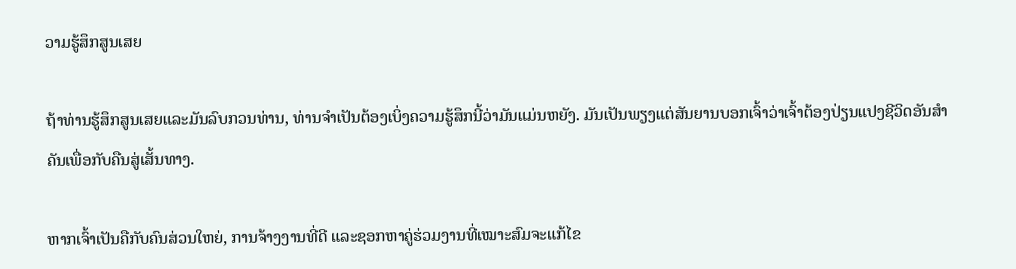ວາມຮູ້ສຶກສູນເສຍ

ຖ້າທ່ານຮູ້ສຶກສູນເສຍແລະມັນລົບກວນທ່ານ, ທ່ານຈໍາເປັນຕ້ອງເບິ່ງຄວາມຮູ້ສຶກນີ້ວ່າມັນແມ່ນຫຍັງ. ມັນເປັນພຽງແຕ່ສັນຍານບອກເຈົ້າວ່າເຈົ້າຕ້ອງປ່ຽນແປງຊີວິດອັນສຳຄັນເພື່ອກັບຄືນສູ່ເສັ້ນທາງ.

ຫາກເຈົ້າເປັນຄືກັບຄົນສ່ວນໃຫຍ່, ການຈ້າງງານທີ່ດີ ແລະຊອກຫາຄູ່ຮ່ວມງານທີ່ເໝາະສົມຈະແກ້ໄຂ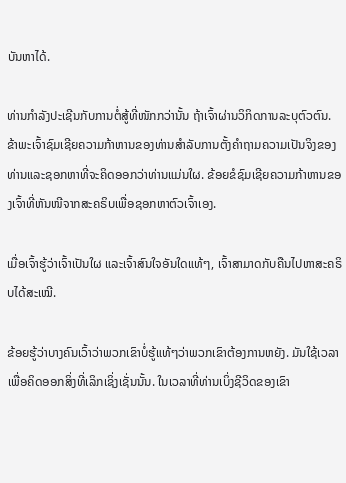ບັນຫາໄດ້.

ທ່ານກຳລັງປະເຊີນກັບການຕໍ່ສູ້ທີ່ໜັກກວ່ານັ້ນ ຖ້າເຈົ້າຜ່ານວິກິດການລະບຸຕົວຕົນ. ຂ້າພະເຈົ້າຊົມເຊີຍຄວາມກ້າຫານຂອງທ່ານສໍາລັບການຕັ້ງຄໍາຖາມຄວາມເປັນຈິງຂອງທ່ານແລະຊອກຫາທີ່ຈະຄິດອອກວ່າທ່ານແມ່ນໃຜ. ຂ້ອຍຂໍຊົມເຊີຍຄວາມກ້າຫານຂອງເຈົ້າທີ່ຫັນໜີຈາກສະຄຣິບເພື່ອຊອກຫາຕົວເຈົ້າເອງ.

ເມື່ອເຈົ້າຮູ້ວ່າເຈົ້າເປັນໃຜ ແລະເຈົ້າສົນໃຈອັນໃດແທ້ໆ, ເຈົ້າສາມາດກັບຄືນໄປຫາສະຄຣິບໄດ້ສະເໝີ.

ຂ້ອຍຮູ້ວ່າບາງຄົນເວົ້າວ່າພວກເຂົາບໍ່ຮູ້ແທ້ໆວ່າພວກເຂົາຕ້ອງການຫຍັງ. ມັນໃຊ້ເວລາເພື່ອຄິດອອກສິ່ງທີ່ເລິກເຊິ່ງເຊັ່ນນັ້ນ. ໃນເວລາທີ່ທ່ານເບິ່ງຊີວິດຂອງເຂົາ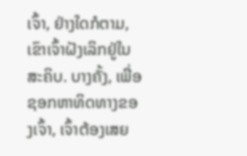ເຈົ້າ, ຢ່າງໃດກໍຕາມ, ເຂົາເຈົ້າຝັງເລິກຢູ່ໃນສະຄິບ. ບາງຄັ້ງ, ເພື່ອຊອກຫາທິດທາງຂອງເຈົ້າ, ເຈົ້າຕ້ອງເສຍ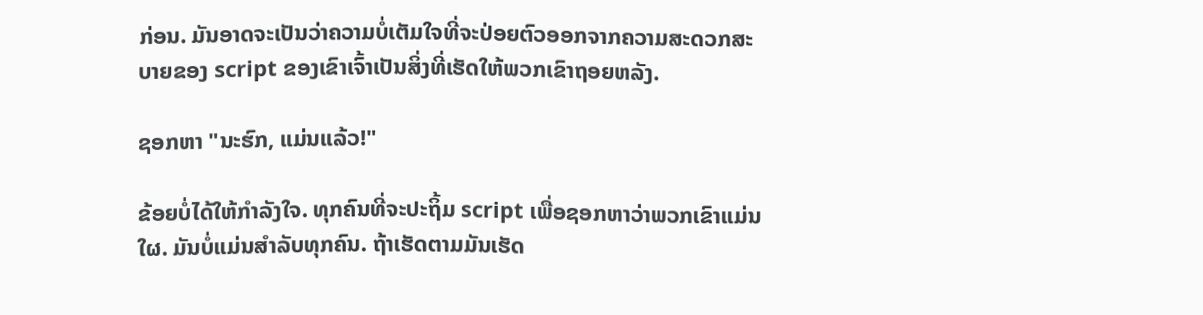ກ່ອນ. ມັນອາດຈະເປັນວ່າຄວາມບໍ່ເຕັມໃຈທີ່ຈະປ່ອຍຕົວອອກຈາກຄວາມສະດວກສະບາຍຂອງ script ຂອງເຂົາເຈົ້າເປັນສິ່ງທີ່ເຮັດໃຫ້ພວກເຂົາຖອຍຫລັງ.

ຊອກຫາ "ນະຮົກ, ແມ່ນແລ້ວ!"

ຂ້ອຍບໍ່ໄດ້ໃຫ້ກໍາລັງໃຈ. ທຸກຄົນທີ່ຈະປະຖິ້ມ script ເພື່ອຊອກຫາວ່າພວກເຂົາແມ່ນໃຜ. ມັນບໍ່ແມ່ນສໍາລັບທຸກຄົນ. ຖ້າເຮັດຕາມມັນເຮັດ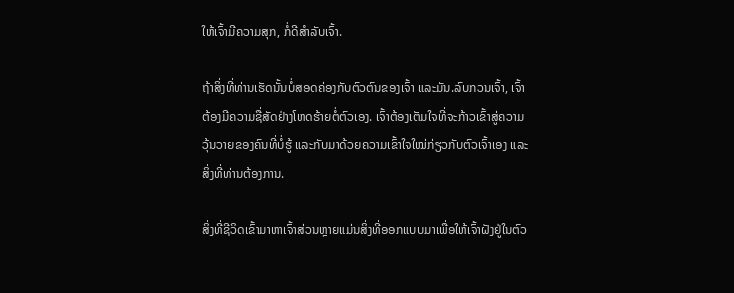ໃຫ້ເຈົ້າມີຄວາມສຸກ, ກໍ່ດີສຳລັບເຈົ້າ.

ຖ້າສິ່ງທີ່ທ່ານເຮັດນັ້ນບໍ່ສອດຄ່ອງກັບຕົວຕົນຂອງເຈົ້າ ແລະມັນ.ລົບກວນເຈົ້າ, ເຈົ້າຕ້ອງມີຄວາມຊື່ສັດຢ່າງໂຫດຮ້າຍຕໍ່ຕົວເອງ. ເຈົ້າຕ້ອງເຕັມໃຈທີ່ຈະກ້າວເຂົ້າສູ່ຄວາມວຸ້ນວາຍຂອງຄົນທີ່ບໍ່ຮູ້ ແລະກັບມາດ້ວຍຄວາມເຂົ້າໃຈໃໝ່ກ່ຽວກັບຕົວເຈົ້າເອງ ແລະສິ່ງທີ່ທ່ານຕ້ອງການ.

ສິ່ງທີ່ຊີວິດເຂົ້າມາຫາເຈົ້າສ່ວນຫຼາຍແມ່ນສິ່ງທີ່ອອກແບບມາເພື່ອໃຫ້ເຈົ້າຝັງຢູ່ໃນຕົວ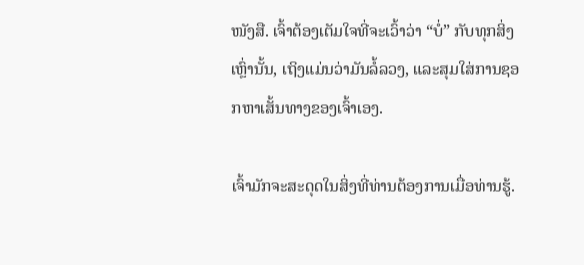ໜັງສື. ເຈົ້າຕ້ອງເຕັມໃຈທີ່ຈະເວົ້າວ່າ “ບໍ່” ກັບທຸກສິ່ງເຫຼົ່ານັ້ນ, ເຖິງແມ່ນວ່າມັນລໍ້ລວງ, ແລະສຸມໃສ່ການຊອກຫາເສັ້ນທາງຂອງເຈົ້າເອງ.

ເຈົ້າມັກຈະສະດຸດໃນສິ່ງທີ່ທ່ານຕ້ອງການເມື່ອທ່ານຮູ້.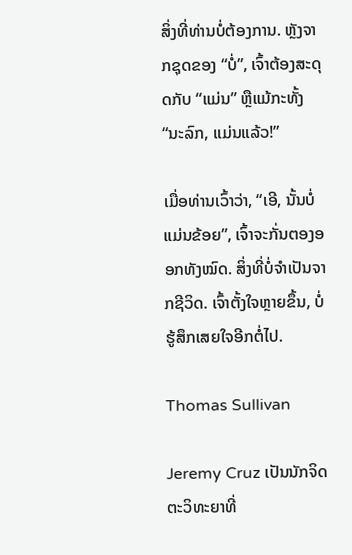ສິ່ງທີ່ທ່ານບໍ່ຕ້ອງການ. ຫຼັງຈາກຊຸດຂອງ “ບໍ່”, ເຈົ້າຕ້ອງສະດຸດກັບ “ແມ່ນ” ຫຼືແມ້ກະທັ້ງ “ນະລົກ, ແມ່ນແລ້ວ!”

ເມື່ອທ່ານເວົ້າວ່າ, “ເອີ, ນັ້ນບໍ່ແມ່ນຂ້ອຍ”, ເຈົ້າຈະກັ່ນຕອງອອກທັງໝົດ. ສິ່ງທີ່ບໍ່ຈໍາເປັນຈາກຊີວິດ. ເຈົ້າຕັ້ງໃຈຫຼາຍຂຶ້ນ, ບໍ່ຮູ້ສຶກເສຍໃຈອີກຕໍ່ໄປ.

Thomas Sullivan

Jeremy Cruz ເປັນນັກຈິດຕະວິທະຍາທີ່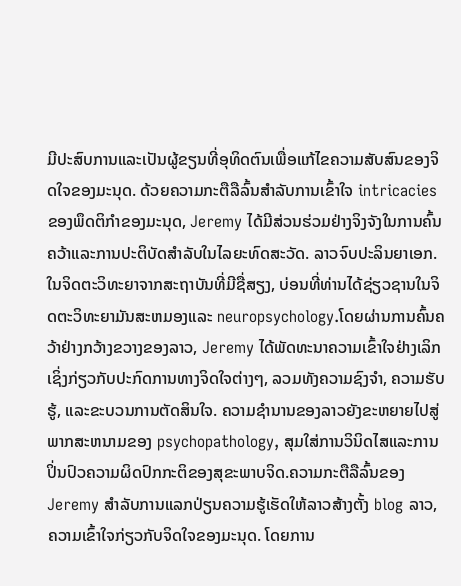ມີປະສົບການແລະເປັນຜູ້ຂຽນທີ່ອຸທິດຕົນເພື່ອແກ້ໄຂຄວາມສັບສົນຂອງຈິດໃຈຂອງມະນຸດ. ດ້ວຍຄວາມກະຕືລືລົ້ນສໍາລັບການເຂົ້າໃຈ intricacies ຂອງພຶດຕິກໍາຂອງມະນຸດ, Jeremy ໄດ້ມີສ່ວນຮ່ວມຢ່າງຈິງຈັງໃນການຄົ້ນຄວ້າແລະການປະຕິບັດສໍາລັບໃນໄລຍະທົດສະວັດ. ລາວຈົບປະລິນຍາເອກ. ໃນຈິດຕະວິທະຍາຈາກສະຖາບັນທີ່ມີຊື່ສຽງ, ບ່ອນທີ່ທ່ານໄດ້ຊ່ຽວຊານໃນຈິດຕະວິທະຍາມັນສະຫມອງແລະ neuropsychology.ໂດຍຜ່ານການຄົ້ນຄວ້າຢ່າງກວ້າງຂວາງຂອງລາວ, Jeremy ໄດ້ພັດທະນາຄວາມເຂົ້າໃຈຢ່າງເລິກເຊິ່ງກ່ຽວກັບປະກົດການທາງຈິດໃຈຕ່າງໆ, ລວມທັງຄວາມຊົງຈໍາ, ຄວາມຮັບຮູ້, ແລະຂະບວນການຕັດສິນໃຈ. ຄວາມຊໍານານຂອງລາວຍັງຂະຫຍາຍໄປສູ່ພາກສະຫນາມຂອງ psychopathology, ສຸມໃສ່ການວິນິດໄສແລະການປິ່ນປົວຄວາມຜິດປົກກະຕິຂອງສຸຂະພາບຈິດ.ຄວາມກະຕືລືລົ້ນຂອງ Jeremy ສໍາລັບການແລກປ່ຽນຄວາມຮູ້ເຮັດໃຫ້ລາວສ້າງຕັ້ງ blog ລາວ, ຄວາມເຂົ້າໃຈກ່ຽວກັບຈິດໃຈຂອງມະນຸດ. ໂດຍການ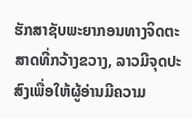ຮັກສາຊັບພະຍາກອນທາງຈິດຕະສາດທີ່ກວ້າງຂວາງ, ລາວມີຈຸດປະສົງເພື່ອໃຫ້ຜູ້ອ່ານມີຄວາມ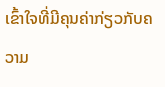ເຂົ້າໃຈທີ່ມີຄຸນຄ່າກ່ຽວກັບຄວາມ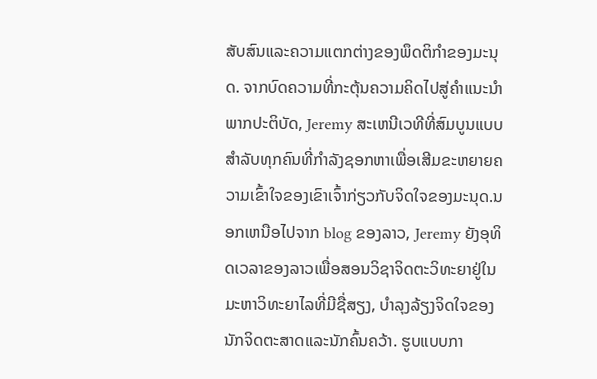ສັບສົນແລະຄວາມແຕກຕ່າງຂອງພຶດຕິກໍາຂອງມະນຸດ. ຈາກບົດຄວາມທີ່ກະຕຸ້ນຄວາມຄິດໄປສູ່ຄໍາແນະນໍາພາກປະຕິບັດ, Jeremy ສະເຫນີເວທີທີ່ສົມບູນແບບສໍາລັບທຸກຄົນທີ່ກໍາລັງຊອກຫາເພື່ອເສີມຂະຫຍາຍຄວາມເຂົ້າໃຈຂອງເຂົາເຈົ້າກ່ຽວກັບຈິດໃຈຂອງມະນຸດ.ນອກເຫນືອໄປຈາກ blog ຂອງລາວ, Jeremy ຍັງອຸທິດເວລາຂອງລາວເພື່ອສອນວິຊາຈິດຕະວິທະຍາຢູ່ໃນມະຫາວິທະຍາໄລທີ່ມີຊື່ສຽງ, ບໍາລຸງລ້ຽງຈິດໃຈຂອງນັກຈິດຕະສາດແລະນັກຄົ້ນຄວ້າ. ຮູບແບບກາ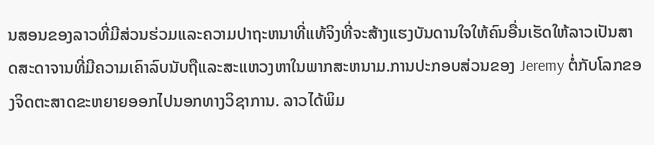ນສອນຂອງລາວທີ່ມີສ່ວນຮ່ວມແລະຄວາມປາຖະຫນາທີ່ແທ້ຈິງທີ່ຈະສ້າງແຮງບັນດານໃຈໃຫ້ຄົນອື່ນເຮັດໃຫ້ລາວເປັນສາດສະດາຈານທີ່ມີຄວາມເຄົາລົບນັບຖືແລະສະແຫວງຫາໃນພາກສະຫນາມ.ການປະກອບສ່ວນຂອງ Jeremy ຕໍ່ກັບໂລກຂອງຈິດຕະສາດຂະຫຍາຍອອກໄປນອກທາງວິຊາການ. ລາວໄດ້ພິມ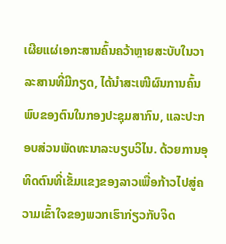ເຜີຍແຜ່ເອກະສານຄົ້ນຄວ້າຫຼາຍສະບັບໃນວາລະສານທີ່ມີກຽດ, ໄດ້ນຳສະເໜີຜົນການຄົ້ນພົບຂອງຕົນໃນກອງປະຊຸມສາກົນ, ແລະປະກອບສ່ວນພັດທະນາລະບຽບວິໄນ. ດ້ວຍການອຸທິດຕົນທີ່ເຂັ້ມແຂງຂອງລາວເພື່ອກ້າວໄປສູ່ຄວາມເຂົ້າໃຈຂອງພວກເຮົາກ່ຽວກັບຈິດ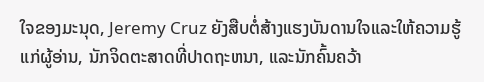ໃຈຂອງມະນຸດ, Jeremy Cruz ຍັງສືບຕໍ່ສ້າງແຮງບັນດານໃຈແລະໃຫ້ຄວາມຮູ້ແກ່ຜູ້ອ່ານ, ນັກຈິດຕະສາດທີ່ປາດຖະຫນາ, ແລະນັກຄົ້ນຄວ້າ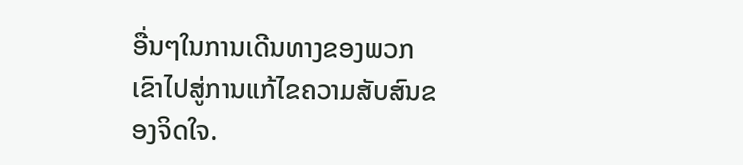ອື່ນໆໃນການເດີນທາງຂອງພວກເຂົາໄປສູ່ການແກ້ໄຂຄວາມສັບສົນຂອງຈິດໃຈ.